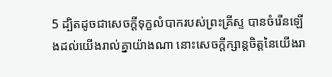5 ដ្បិតដូចជាសេចក្ដីទុក្ខលំបាករបស់ព្រះគ្រីស្ទ បានចំរើនឡើងដល់យើងរាល់គ្នាយ៉ាងណា នោះសេចក្ដីក្សាន្តចិត្តនៃយើងរា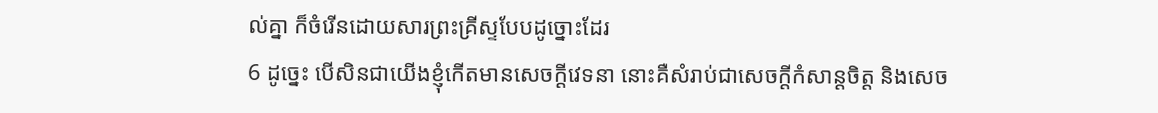ល់គ្នា ក៏ចំរើនដោយសារព្រះគ្រីស្ទបែបដូច្នោះដែរ
6 ដូច្នេះ បើសិនជាយើងខ្ញុំកើតមានសេចក្ដីវេទនា នោះគឺសំរាប់ជាសេចក្ដីកំសាន្តចិត្ត និងសេច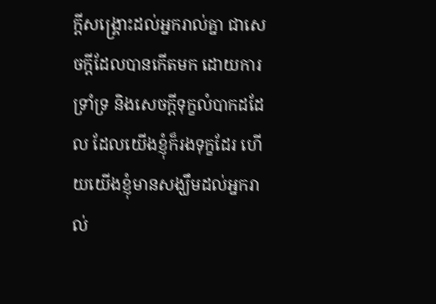ក្ដីសង្គ្រោះដល់អ្នករាល់គ្នា ជាសេចក្ដីដែលបានកើតមក ដោយការទ្រាំទ្រ និងសេចក្ដីទុក្ខលំបាកដដែល ដែលយើងខ្ញុំក៏រងទុក្ខដែរ ហើយយើងខ្ញុំមានសង្ឃឹមដល់អ្នករាល់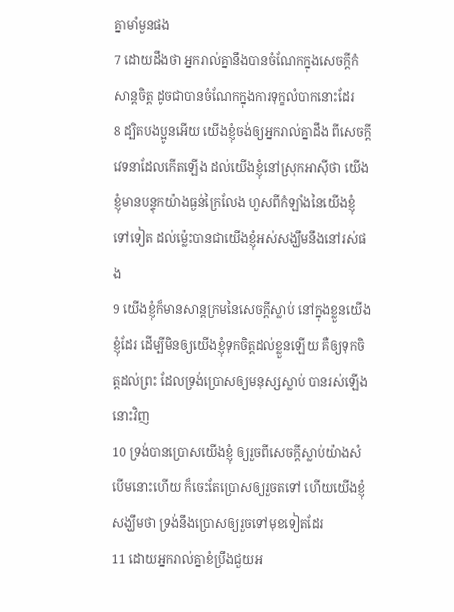គ្នាមាំមួនផង
7 ដោយដឹងថា អ្នករាល់គ្នានឹងបានចំណែកក្នុងសេចក្ដីកំសាន្តចិត្ត ដូចជាបានចំណែកក្នុងការទុក្ខលំបាកនោះដែរ
8 ដ្បិតបងប្អូនអើយ យើងខ្ញុំចង់ឲ្យអ្នករាល់គ្នាដឹង ពីសេចក្ដីវេទនាដែលកើតឡើង ដល់យើងខ្ញុំនៅស្រុកអាស៊ីថា យើងខ្ញុំមានបន្ទុកយ៉ាងធ្ងន់ក្រៃលែង ហួសពីកំឡាំងនៃយើងខ្ញុំទៅទៀត ដល់ម៉្លេះបានជាយើងខ្ញុំអស់សង្ឃឹមនឹងនៅរស់ផង
9 យើងខ្ញុំក៏មានសាន្តក្រមនៃសេចក្ដីស្លាប់ នៅក្នុងខ្លួនយើងខ្ញុំដែរ ដើម្បីមិនឲ្យយើងខ្ញុំទុកចិត្តដល់ខ្លួនឡើយ គឺឲ្យទុកចិត្តដល់ព្រះ ដែលទ្រង់ប្រោសឲ្យមនុស្សស្លាប់ បានរស់ឡើងនោះវិញ
10 ទ្រង់បានប្រោសយើងខ្ញុំ ឲ្យរួចពីសេចក្ដីស្លាប់យ៉ាងសំបើមនោះហើយ ក៏ចេះតែប្រោសឲ្យរួចតទៅ ហើយយើងខ្ញុំសង្ឃឹមថា ទ្រង់នឹងប្រោសឲ្យរួចទៅមុខទៀតដែរ
11 ដោយអ្នករាល់គ្នាខំប្រឹងជួយអ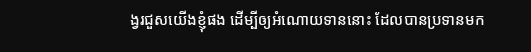ង្វរជួសយើងខ្ញុំផង ដើម្បីឲ្យអំណោយទាននោះ ដែលបានប្រទានមក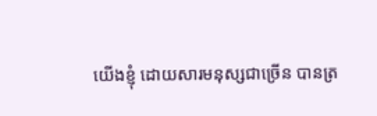យើងខ្ញុំ ដោយសារមនុស្សជាច្រើន បានត្រ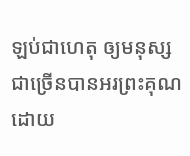ឡប់ជាហេតុ ឲ្យមនុស្សជាច្រើនបានអរព្រះគុណ ដោយ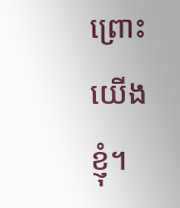ព្រោះយើងខ្ញុំ។